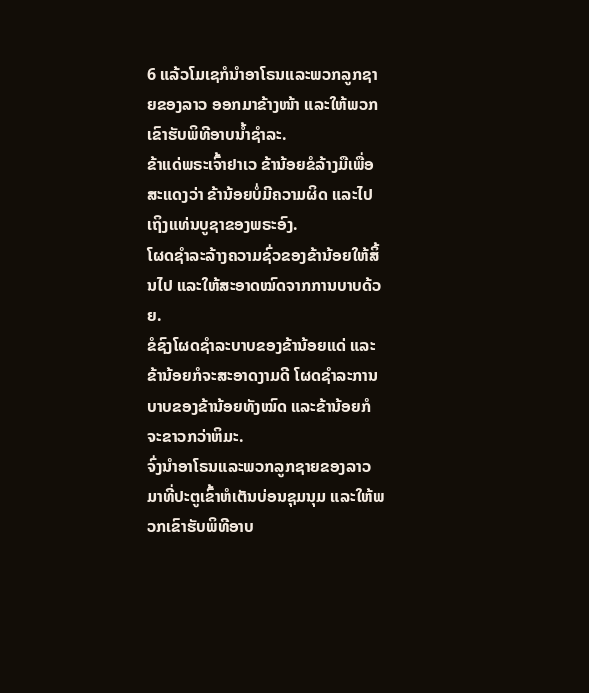6 ແລ້ວໂມເຊກໍນຳອາໂຣນແລະພວກລູກຊາຍຂອງລາວ ອອກມາຂ້າງໜ້າ ແລະໃຫ້ພວກເຂົາຮັບພິທີອາບນໍ້າຊຳລະ.
ຂ້າແດ່ພຣະເຈົ້າຢາເວ ຂ້ານ້ອຍຂໍລ້າງມືເພື່ອສະແດງວ່າ ຂ້ານ້ອຍບໍ່ມີຄວາມຜິດ ແລະໄປເຖິງແທ່ນບູຊາຂອງພຣະອົງ.
ໂຜດຊຳລະລ້າງຄວາມຊົ່ວຂອງຂ້ານ້ອຍໃຫ້ສິ້ນໄປ ແລະໃຫ້ສະອາດໝົດຈາກການບາບດ້ວຍ.
ຂໍຊົງໂຜດຊຳລະບາບຂອງຂ້ານ້ອຍແດ່ ແລະຂ້ານ້ອຍກໍຈະສະອາດງາມດີ ໂຜດຊຳລະການບາບຂອງຂ້ານ້ອຍທັງໝົດ ແລະຂ້ານ້ອຍກໍຈະຂາວກວ່າຫິມະ.
ຈົ່ງນຳອາໂຣນແລະພວກລູກຊາຍຂອງລາວ ມາທີ່ປະຕູເຂົ້າຫໍເຕັນບ່ອນຊຸມນຸມ ແລະໃຫ້ພວກເຂົາຮັບພິທີອາບ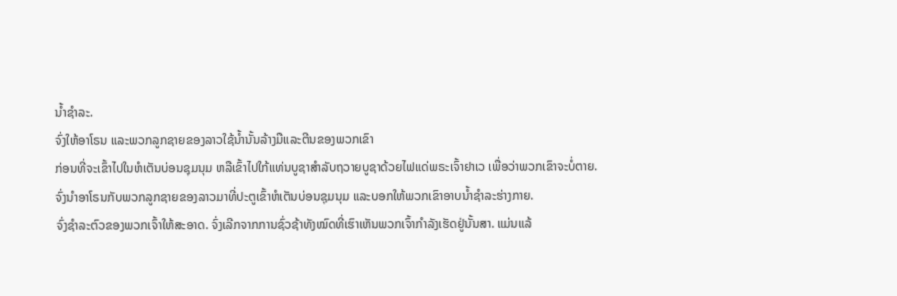ນໍ້າຊຳລະ.
ຈົ່ງໃຫ້ອາໂຣນ ແລະພວກລູກຊາຍຂອງລາວໃຊ້ນໍ້ານັ້ນລ້າງມືແລະຕີນຂອງພວກເຂົາ
ກ່ອນທີ່ຈະເຂົ້າໄປໃນຫໍເຕັນບ່ອນຊຸມນຸມ ຫລືເຂົ້າໄປໃກ້ແທ່ນບູຊາສຳລັບຖວາຍບູຊາດ້ວຍໄຟແດ່ພຣະເຈົ້າຢາເວ ເພື່ອວ່າພວກເຂົາຈະບໍ່ຕາຍ.
ຈົ່ງນຳອາໂຣນກັບພວກລູກຊາຍຂອງລາວມາທີ່ປະຕູເຂົ້າຫໍເຕັນບ່ອນຊຸມນຸມ ແລະບອກໃຫ້ພວກເຂົາອາບນໍ້າຊຳລະຮ່າງກາຍ.
ຈົ່ງຊຳລະຕົວຂອງພວກເຈົ້າໃຫ້ສະອາດ. ຈົ່ງເລີກຈາກການຊົ່ວຊ້າທັງໝົດທີ່ເຮົາເຫັນພວກເຈົ້າກຳລັງເຮັດຢູ່ນັ້ນສາ. ແມ່ນແລ້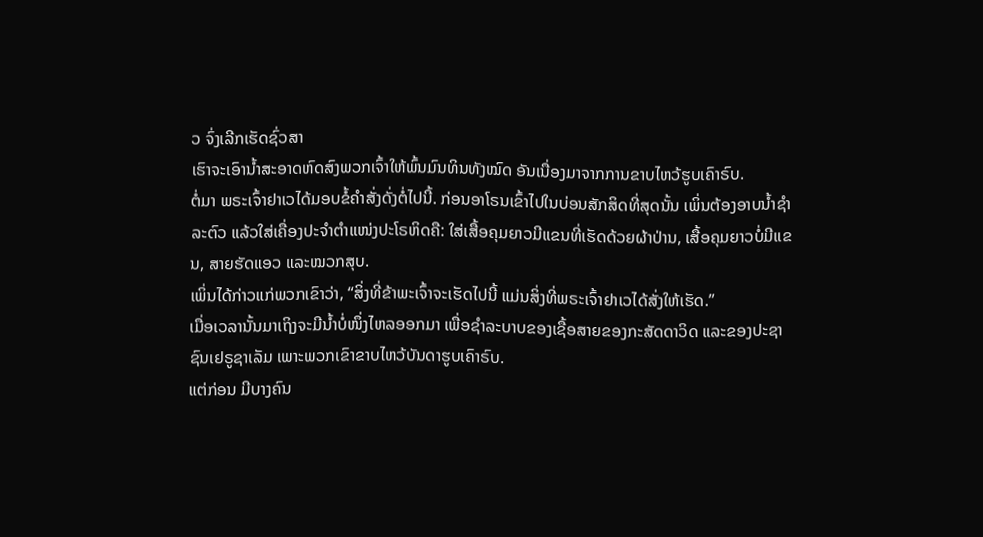ວ ຈົ່ງເລີກເຮັດຊົ່ວສາ
ເຮົາຈະເອົານໍ້າສະອາດຫົດສົງພວກເຈົ້າໃຫ້ພົ້ນມົນທິນທັງໝົດ ອັນເນື່ອງມາຈາກການຂາບໄຫວ້ຮູບເຄົາຣົບ.
ຕໍ່ມາ ພຣະເຈົ້າຢາເວໄດ້ມອບຂໍ້ຄຳສັ່ງດັ່ງຕໍ່ໄປນີ້. ກ່ອນອາໂຣນເຂົ້າໄປໃນບ່ອນສັກສິດທີ່ສຸດນັ້ນ ເພິ່ນຕ້ອງອາບນໍ້າຊຳລະຕົວ ແລ້ວໃສ່ເຄື່ອງປະຈຳຕຳແໜ່ງປະໂຣຫິດຄື: ໃສ່ເສື້ອຄຸມຍາວມີແຂນທີ່ເຮັດດ້ວຍຜ້າປ່ານ, ເສື້ອຄຸມຍາວບໍ່ມີແຂນ, ສາຍຮັດແອວ ແລະໝວກສຸບ.
ເພິ່ນໄດ້ກ່າວແກ່ພວກເຂົາວ່າ, “ສິ່ງທີ່ຂ້າພະເຈົ້າຈະເຮັດໄປນີ້ ແມ່ນສິ່ງທີ່ພຣະເຈົ້າຢາເວໄດ້ສັ່ງໃຫ້ເຮັດ.”
ເມື່ອເວລານັ້ນມາເຖິງຈະມີນໍ້າບໍ່ໜຶ່ງໄຫລອອກມາ ເພື່ອຊຳລະບາບຂອງເຊື້ອສາຍຂອງກະສັດດາວິດ ແລະຂອງປະຊາຊົນເຢຣູຊາເລັມ ເພາະພວກເຂົາຂາບໄຫວ້ບັນດາຮູບເຄົາຣົບ.
ແຕ່ກ່ອນ ມີບາງຄົນ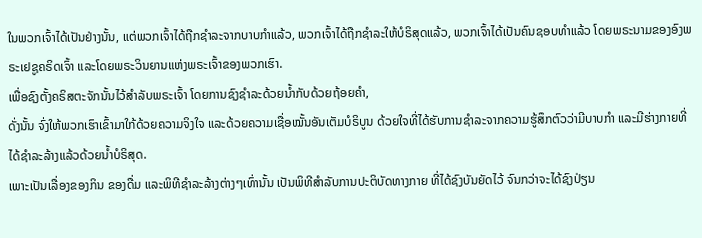ໃນພວກເຈົ້າໄດ້ເປັນຢ່າງນັ້ນ, ແຕ່ພວກເຈົ້າໄດ້ຖືກຊຳລະຈາກບາບກຳແລ້ວ, ພວກເຈົ້າໄດ້ຖືກຊຳລະໃຫ້ບໍຣິສຸດແລ້ວ, ພວກເຈົ້າໄດ້ເປັນຄົນຊອບທຳແລ້ວ ໂດຍພຣະນາມຂອງອົງພຣະເຢຊູຄຣິດເຈົ້າ ແລະໂດຍພຣະວິນຍານແຫ່ງພຣະເຈົ້າຂອງພວກເຮົາ.
ເພື່ອຊົງຕັ້ງຄຣິສຕະຈັກນັ້ນໄວ້ສຳລັບພຣະເຈົ້າ ໂດຍການຊົງຊຳລະດ້ວຍນໍ້າກັບດ້ວຍຖ້ອຍຄຳ,
ດັ່ງນັ້ນ ຈົ່ງໃຫ້ພວກເຮົາເຂົ້າມາໃກ້ດ້ວຍຄວາມຈິງໃຈ ແລະດ້ວຍຄວາມເຊື່ອໝັ້ນອັນເຕັມບໍຣິບູນ ດ້ວຍໃຈທີ່ໄດ້ຮັບການຊຳລະຈາກຄວາມຮູ້ສຶກຕົວວ່າມີບາບກຳ ແລະມີຮ່າງກາຍທີ່ໄດ້ຊຳລະລ້າງແລ້ວດ້ວຍນໍ້າບໍຣິສຸດ.
ເພາະເປັນເລື່ອງຂອງກິນ ຂອງດື່ມ ແລະພິທີຊຳລະລ້າງຕ່າງໆເທົ່ານັ້ນ ເປັນພິທີສຳລັບການປະຕິບັດທາງກາຍ ທີ່ໄດ້ຊົງບັນຍັດໄວ້ ຈົນກວ່າຈະໄດ້ຊົງປ່ຽນ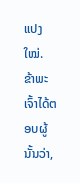ແປງໃໝ່.
ຂ້າພະເຈົ້າໄດ້ຕອບຜູ້ນັ້ນວ່າ,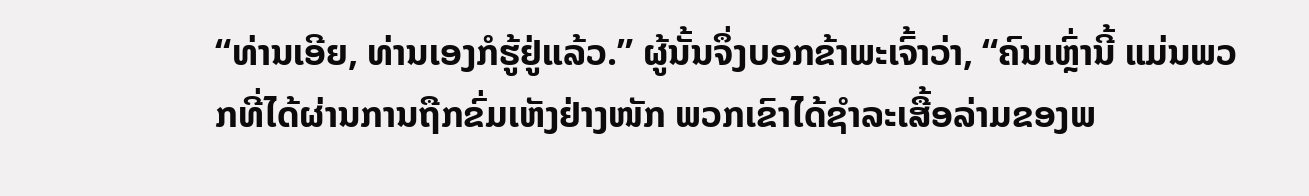“ທ່ານເອີຍ, ທ່ານເອງກໍຮູ້ຢູ່ແລ້ວ.” ຜູ້ນັ້ນຈຶ່ງບອກຂ້າພະເຈົ້າວ່າ, “ຄົນເຫຼົ່ານີ້ ແມ່ນພວກທີ່ໄດ້ຜ່ານການຖືກຂົ່ມເຫັງຢ່າງໜັກ ພວກເຂົາໄດ້ຊຳລະເສື້ອລ່າມຂອງພ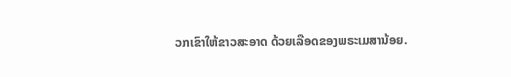ວກເຂົາໃຫ້ຂາວສະອາດ ດ້ວຍເລືອດຂອງພຣະເມສານ້ອຍ.